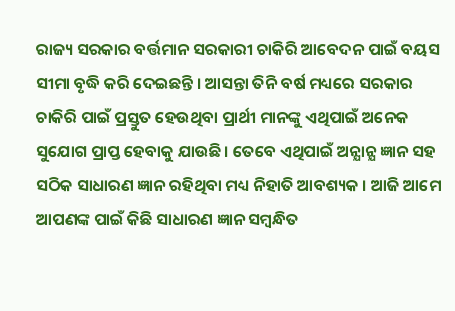ରାଜ୍ୟ ସରକାର ବର୍ତ୍ତମାନ ସରକାରୀ ଚାକିରି ଆବେଦନ ପାଇଁ ବୟସ ସୀମା ବୃଦ୍ଧି କରି ଦେଇଛନ୍ତି । ଆସନ୍ତା ତିନି ବର୍ଷ ମଧ୍ୟରେ ସରକାର ଚାକିରି ପାଇଁ ପ୍ରସ୍ତୁତ ହେଉଥିବା ପ୍ରାର୍ଥୀ ମାନଙ୍କୁ ଏଥିପାଇଁ ଅନେକ ସୁଯୋଗ ପ୍ରାପ୍ତ ହେବାକୁ ଯାଉଛି । ତେବେ ଏଥିପାଇଁ ଅନ୍ଯାନ୍ଯ ଜ୍ଞାନ ସହ ସଠିକ ସାଧାରଣ ଜ୍ଞାନ ରହିଥିବା ମଧ୍ୟ ନିହାତି ଆବଶ୍ୟକ । ଆଜି ଆମେ ଆପଣଙ୍କ ପାଇଁ କିଛି ସାଧାରଣ ଜ୍ଞାନ ସମ୍ବନ୍ଧିତ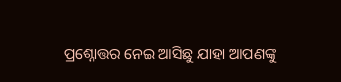ପ୍ରଶ୍ନୋତ୍ତର ନେଇ ଆସିଛୁ ଯାହା ଆପଣଙ୍କୁ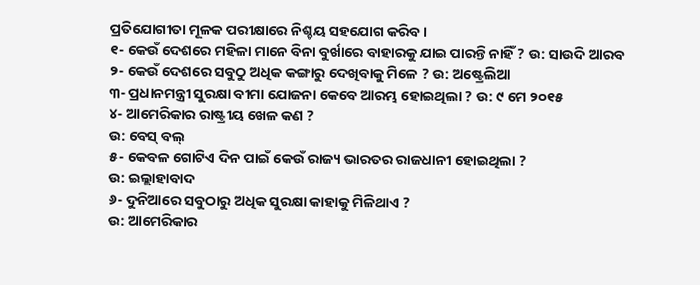ପ୍ରତିଯୋଗୀତା ମୂଳକ ପରୀକ୍ଷାରେ ନିଶ୍ଚୟ ସହଯୋଗ କରିବ ।
୧- କେଉଁ ଦେଶରେ ମହିଳା ମାନେ ବିନା ବୁର୍ଖାରେ ବାହାରକୁ ଯାଇ ପାରନ୍ତି ନାହିଁ ? ଉ: ସାଉଦି ଆରବ
୨- କେଉଁ ଦେଶରେ ସବୁଠୁ ଅଧିକ କଙ୍ଗାରୁ ଦେଖିବାକୁ ମିଳେ ? ଉ: ଅଷ୍ଟ୍ରେଲିଆ
୩- ପ୍ରଧାନମନ୍ତ୍ରୀ ସୁରକ୍ଷା ବୀମା ଯୋଜନା କେବେ ଆରମ୍ଭ ହୋଇଥିଲା ? ଉ: ୯ ମେ ୨୦୧୫
୪- ଆମେରିକାର ରାଷ୍ଟ୍ରୀୟ ଖେଳ କଣ ?
ଉ: ବେସ୍ ବଲ୍
୫- କେବଳ ଗୋଟିଏ ଦିନ ପାଇଁ କେଉଁ ରାଜ୍ୟ ଭାରତର ରାଜଧାନୀ ହୋଇଥିଲା ?
ଉ: ଇଲ୍ଲାହାବାଦ
୬- ଦୁନିଆରେ ସବୁଠାରୁ ଅଧିକ ସୁରକ୍ଷା କାହାକୁ ମିଳିଥାଏ ?
ଉ: ଆମେରିକାର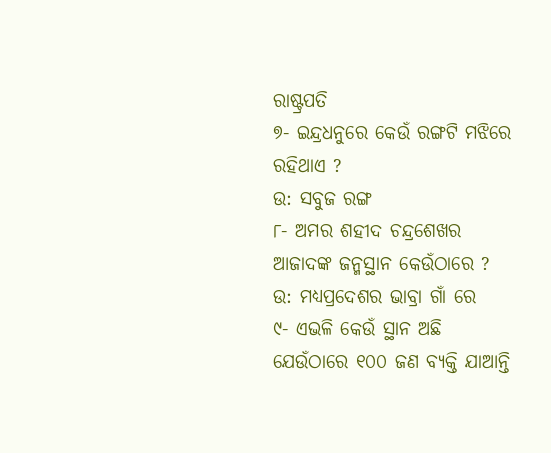ରାଷ୍ଟ୍ରପତି
୭- ଇନ୍ଦ୍ରଧନୁରେ କେଉଁ ରଙ୍ଗଟି ମଝିରେ ରହିଥାଏ ?
ଉ: ସବୁଜ ରଙ୍ଗ
୮- ଅମର ଶହୀଦ ଚନ୍ଦ୍ରଶେଖର ଆଜାଦଙ୍କ ଜନ୍ମସ୍ଥାନ କେଉଁଠାରେ ?
ଉ: ମଧ୍ୟପ୍ରଦେଶର ଭାବ୍ରା ଗାଁ ରେ
୯- ଏଭଳି କେଉଁ ସ୍ଥାନ ଅଛି ଯେଉଁଠାରେ ୧୦୦ ଜଣ ବ୍ୟକ୍ତି ଯାଆନ୍ତି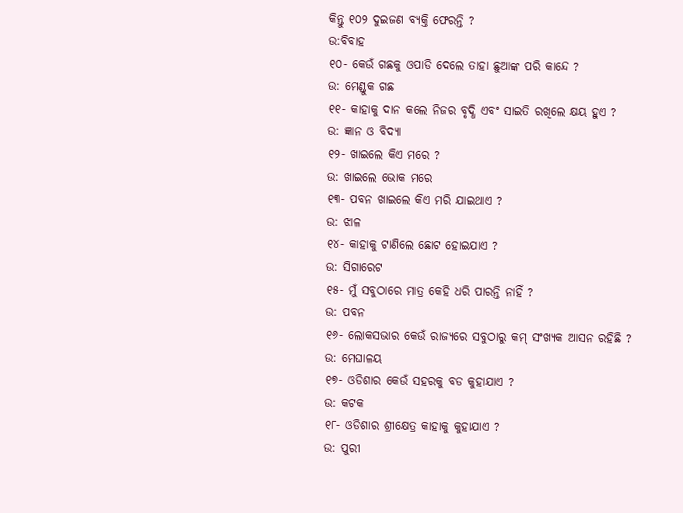କିନ୍ତୁ ୧୦୨ ଦୁଇଜଣ ବ୍ୟକ୍ତି ଫେରନ୍ତି ?
ଉ:ବିବାହ
୧୦- କେଉଁ ଗଛକୁ ଓପାଡି ଦେଲେ ତାହା ଛୁଆଙ୍କ ପରି କାନ୍ଦେ ?
ଉ: ମେଣ୍ଡୁକ ଗଛ
୧୧- କାହାକୁ ଦାନ କଲେ ନିଜର ବୃଦ୍ଧି ଏବଂ ସାଇତି ରଖିଲେ କ୍ଷୟ ହୁଏ ?
ଉ: ଜ୍ଞାନ ଓ ବିଦ୍ୟା
୧୨- ଖାଇଲେ କିଏ ମରେ ?
ଉ: ଖାଇଲେ ଭୋକ ମରେ
୧୩- ପବନ ଖାଇଲେ କିଏ ମରି ଯାଇଥାଏ ?
ଉ: ଝାଳ
୧୪- କାହାକୁ ଟାଣିଲେ ଛୋଟ ହୋଇଯାଏ ?
ଉ: ସିଗାରେଟ
୧୫- ମୁଁ ସବୁଠାରେ ମାତ୍ର କେହି ଧରି ପାରନ୍ତି ନାହିଁ ?
ଉ: ପବନ
୧୬- ଲୋକସଭାର କେଉଁ ରାଜ୍ୟରେ ସବୁଠାରୁ କମ୍ ସଂଖ୍ୟକ ଆସନ ରହିଛି ?
ଉ: ମେଘାଳୟ
୧୭- ଓଡିଶାର କେଉଁ ସହରକୁ ବଡ କୁହାଯାଏ ?
ଉ: କଟକ
୧୮- ଓଡିଶାର ଶ୍ରୀକ୍ଷେତ୍ର କାହାକୁ କୁହାଯାଏ ?
ଉ: ପୁରୀ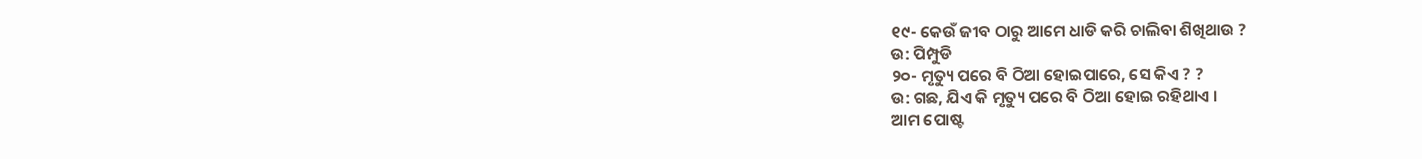୧୯- କେଉଁ ଜୀବ ଠାରୁ ଆମେ ଧାଡି କରି ଚାଲିବା ଶିଖିଥାଉ ?
ଉ: ପିମ୍ପୁଡି
୨୦- ମୃତ୍ୟୁ ପରେ ବି ଠିଆ ହୋଇପାରେ, ସେ କିଏ ? ?
ଉ: ଗଛ, ଯିଏ କି ମୃତ୍ୟୁ ପରେ ବି ଠିଆ ହୋଇ ରହିଥାଏ ।
ଆମ ପୋଷ୍ଟ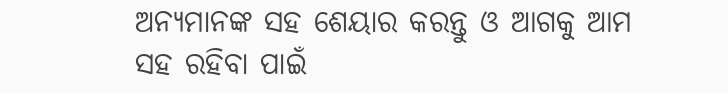ଅନ୍ୟମାନଙ୍କ ସହ ଶେୟାର କରନ୍ତୁ ଓ ଆଗକୁ ଆମ ସହ ରହିବା ପାଇଁ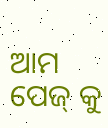ଆମ ପେଜ୍ କୁ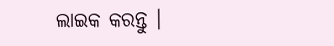ଲାଇକ କରନ୍ତୁ ।